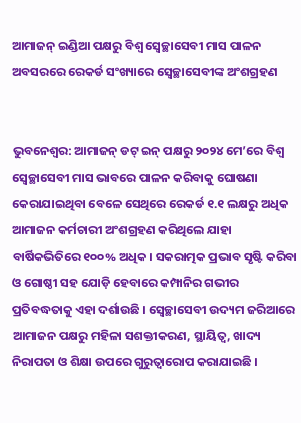ଆମାଜନ୍ ଇଣ୍ଡିଆ ପକ୍ଷରୁ ବିଶ୍ୱ ସ୍ୱେଚ୍ଛାସେବୀ ମାସ ପାଳନ ଅବସରରେ ରେକର୍ଡ ସଂଖ୍ୟାରେ ସ୍ୱେଚ୍ଛାସେବୀଙ୍କ ଅଂଶଗ୍ରହଣ


ଭୁବନେଶ୍ୱର: ଆମାଜନ୍ ଡଟ୍ ଇନ୍ ପକ୍ଷରୁ ୨୦୨୪ ମେ’ରେ ବିଶ୍ୱ ସ୍ୱେଚ୍ଛାସେବୀ ମାସ ଭାବରେ ପାଳନ କରିବାକୁ ଘୋଷଣା କେରାଯାଇଥିବା ବେଳେ ସେଥିରେ ରେକର୍ଡ ୧.୧ ଲକ୍ଷରୁ ଅଧିକ ଆମାଜନ କର୍ମଚାରୀ ଅଂଶଗ୍ରହଣ କରିଥିଲେ ଯାହା ବାର୍ଷିକଭିତିରେ ୧୦୦% ଅଧିକ । ସକରାତ୍ମକ ପ୍ରଭାବ ସୃଷ୍ଟି କରିବା ଓ ଗୋଷ୍ଠୀ ସହ ଯୋଡ଼ି ହେବାରେ କମ୍ପାନିର ଗଭୀର ପ୍ରତିବଦ୍ଧତାକୁ ଏହା ଦର୍ଶାଉଛି । ସ୍ୱେଚ୍ଛାସେବୀ ଉଦ୍ୟମ ଜରିଆରେ ଆମାଜନ ପକ୍ଷରୁ ମହିଳା ସଶକ୍ତୀକରଣ, ସ୍ଥାୟିତ୍ୱ, ଖାଦ୍ୟ ନିରାପତା ଓ ଶିକ୍ଷା ଉପରେ ଗୁରୁତ୍ୱାରୋପ କରାଯାଇଛି ।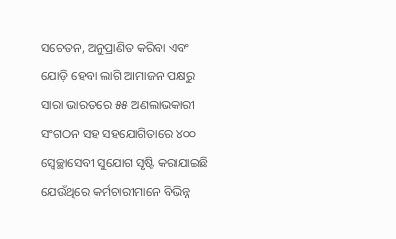ସଚେତନ, ଅନୁପ୍ରାଣିତ କରିବା ଏବଂ ଯୋଡ଼ି ହେବା ଲାଗି ଆମାଜନ ପକ୍ଷରୁ ସାରା ଭାରତରେ ୫୫ ଅଣଲାଭକାରୀ ସଂଗଠନ ସହ ସହଯୋଗିତାରେ ୪୦୦ ସ୍ୱେଚ୍ଛାସେବୀ ସୁଯୋଗ ସୃଷ୍ଟି କରାଯାଇଛି ଯେଉଁଥିରେ କର୍ମଚାରୀମାନେ ବିଭିନ୍ନ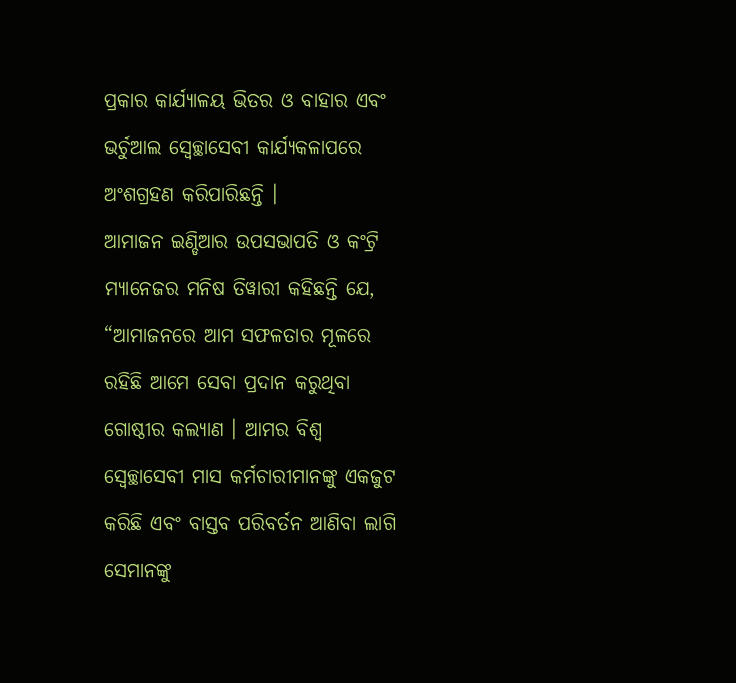ପ୍ରକାର କାର୍ଯ୍ୟାଳୟ ଭିତର ଓ ବାହାର ଏବଂ ଭର୍ଚୁଆଲ ସ୍ୱେଚ୍ଛାସେବୀ କାର୍ଯ୍ୟକଳାପରେ ଅଂଶଗ୍ରହଣ କରିପାରିଛନ୍ତି ।
ଆମାଜନ ଇଣ୍ଡିଆର ଉପସଭାପତି ଓ କଂଟ୍ରି ମ୍ୟାନେଜର ମନିଷ ତିୱାରୀ କହିଛନ୍ତି ଯେ, “ଆମାଜନରେ ଆମ ସଫଳତାର ମୂଳରେ ରହିଛି ଆମେ ସେବା ପ୍ରଦାନ କରୁଥିବା ଗୋଷ୍ଠୀର କଲ୍ୟାଣ । ଆମର ବିଶ୍ୱ ସ୍ୱେଚ୍ଛାସେବୀ ମାସ କର୍ମଚାରୀମାନଙ୍କୁ ଏକଜୁଟ କରିଛି ଏବଂ ବାସ୍ତବ ପରିବର୍ତନ ଆଣିବା ଲାଗି ସେମାନଙ୍କୁ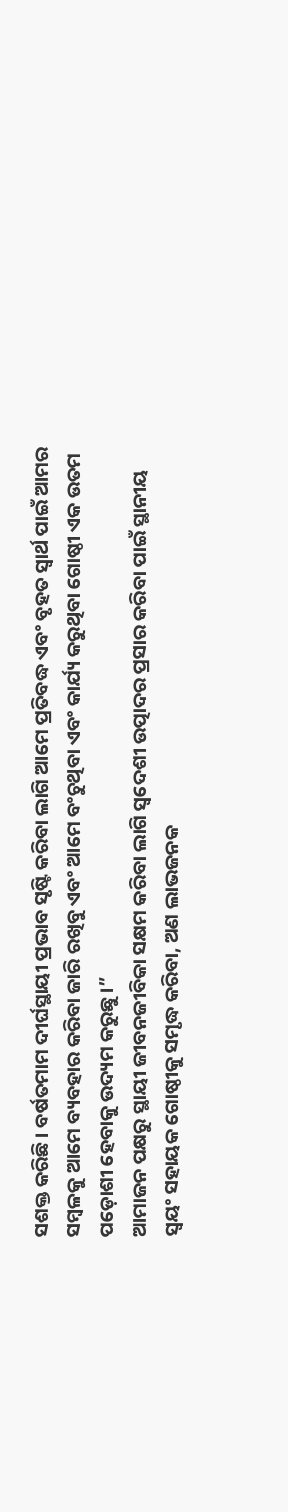ସଶକ୍ତ କରିଛି । ବର୍ଷତମାମ ଦୀର୍ଘସ୍ଥାୟୀ ପ୍ରଭାବ ସୃଷ୍ଟି କରିବା ଲାଗି ଆମେ ପ୍ରତିବଦ୍ଧ ଏବଂ ବୃହତ ସ୍ୱାର୍ଥ ପାଇଁ ଆମର ସମ୍ବଳକୁ ଆମେ ବ୍ୟବହାର କରିବା ଜାରି ରଖିବୁ ଏବଂ ଆମେ ବଂଚୁଥିବା ଏବଂ କାର୍ଯ୍ୟ କରୁଥିବା ଗୋଷ୍ଠୀ ଏକ ଉତମ ପଡ଼ୋଶୀ ହେବାକୁ ଉଦ୍ୟମ କରୁଛୁ ।”
ଆମାଜନ ପକ୍ଷରୁ ସ୍ଥାୟୀ ଜୀବନଜୀବିକା ସକ୍ଷମ କରିବା ଲାଗି ସ୍ୱଦେଶୀ ଉତ୍ପାଦର ପ୍ରସାର କରିବା ପାଇଁ ସ୍ଥାନୀୟ ସ୍ୱୟଂ ସହାୟକ ଗୋଷ୍ଠୀକୁ ସମୃଦ୍ଧ କରିବା, ଅଣ ଲାଭଜନକ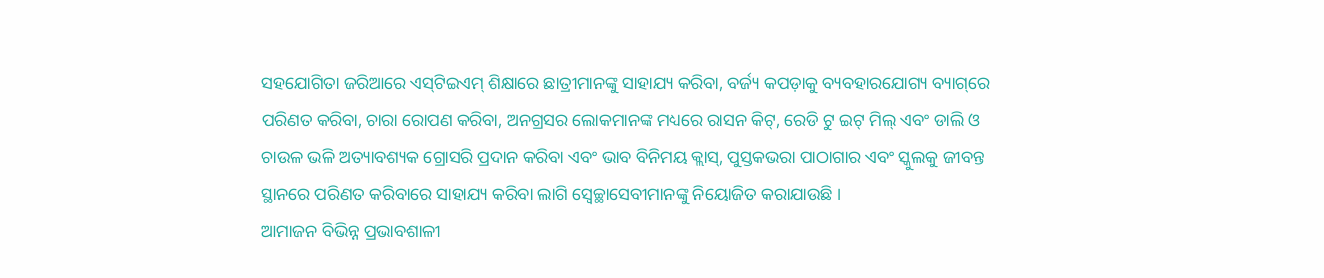ସହଯୋଗିତା ଜରିଆରେ ଏସ୍‌ଟିଇଏମ୍ ଶିକ୍ଷାରେ ଛାତ୍ରୀମାନଙ୍କୁ ସାହାଯ୍ୟ କରିବା, ବର୍ଜ୍ୟ କପଡ଼ାକୁ ବ୍ୟବହାରଯୋଗ୍ୟ ବ୍ୟାଗ୍‌ରେ ପରିଣତ କରିବା, ଚାରା ରୋପଣ କରିବା, ଅନଗ୍ରସର ଲୋକମାନଙ୍କ ମଧ୍ୟରେ ରାସନ କିଟ୍‌, ରେଡି ଟୁ ଇଟ୍ ମିଲ୍ ଏବଂ ଡାଲି ଓ ଚାଉଳ ଭଳି ଅତ୍ୟାବଶ୍ୟକ ଗ୍ରୋସରି ପ୍ରଦାନ କରିବା ଏବଂ ଭାବ ବିନିମୟ କ୍ଲାସ୍‌, ପୁସ୍ତକଭରା ପାଠାଗାର ଏବଂ ସ୍କୁଲକୁ ଜୀବନ୍ତ ସ୍ଥାନରେ ପରିଣତ କରିବାରେ ସାହାଯ୍ୟ କରିବା ଲାଗି ସ୍ୱେଚ୍ଛାସେବୀମାନଙ୍କୁ ନିୟୋଜିତ କରାଯାଉଛି ।
ଆମାଜନ ବିଭିନ୍ନ ପ୍ରଭାବଶାଳୀ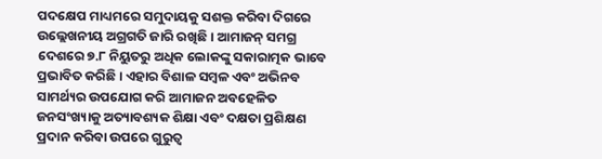ପଦକ୍ଷେପ ମାଧ୍ୟମରେ ସମୁଦାୟକୁ ସଶକ୍ତ କରିବା ଦିଗରେ ଉଲ୍ଲେଖନୀୟ ଅଗ୍ରଗତି ଜାରି ରଖିଛି । ଆମାଜନ୍ ସମଗ୍ର ଦେଶରେ ୭.୮ ନିୟୁତରୁ ଅଧିକ ଲୋକଙ୍କୁ ସକାରାତ୍ମକ ଭାବେ ପ୍ରଭାବିତ କରିଛି । ଏହାର ବିଶାଳ ସମ୍ବଳ ଏବଂ ଅଭିନବ ସାମର୍ଥ୍ୟର ଉପଯୋଗ କରି ଆମାଜନ ଅବହେଳିତ ଜନସଂଖ୍ୟାକୁ ଅତ୍ୟାବଶ୍ୟକ ଶିକ୍ଷା ଏବଂ ଦକ୍ଷତା ପ୍ରଶିକ୍ଷଣ ପ୍ରଦାନ କରିବା ଉପରେ ଗୁରୁତ୍ୱ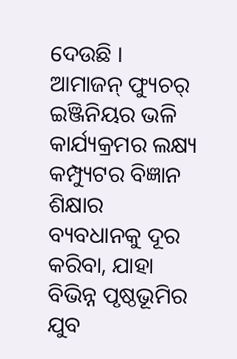ଦେଉଛି । ଆମାଜନ୍ ଫ୍ୟୁଚର୍ ଇଞ୍ଜିନିୟର ଭଳି କାର୍ଯ୍ୟକ୍ରମର ଲକ୍ଷ୍ୟ କମ୍ପ୍ୟୁଟର ବିଜ୍ଞାନ ଶିକ୍ଷାର ବ୍ୟବଧାନକୁ ଦୂର କରିବା, ଯାହା ବିଭିନ୍ନ ପୃଷ୍ଠଭୂମିର ଯୁବ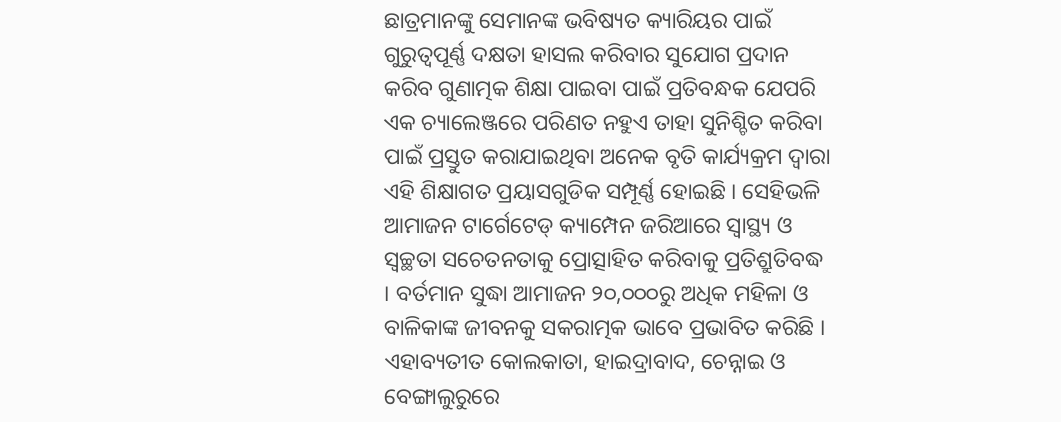ଛାତ୍ରମାନଙ୍କୁ ସେମାନଙ୍କ ଭବିଷ୍ୟତ କ୍ୟାରିୟର ପାଇଁ ଗୁରୁତ୍ୱପୂର୍ଣ୍ଣ ଦକ୍ଷତା ହାସଲ କରିବାର ସୁଯୋଗ ପ୍ରଦାନ କରିବ ଗୁଣାତ୍ମକ ଶିକ୍ଷା ପାଇବା ପାଇଁ ପ୍ରତିବନ୍ଧକ ଯେପରି ଏକ ଚ୍ୟାଲେଞ୍ଜରେ ପରିଣତ ନହୁଏ ତାହା ସୁନିଶ୍ଚିତ କରିବା ପାଇଁ ପ୍ରସ୍ତୁତ କରାଯାଇଥିବା ଅନେକ ବୃତି କାର୍ଯ୍ୟକ୍ରମ ଦ୍ୱାରା ଏହି ଶିକ୍ଷାଗତ ପ୍ରୟାସଗୁଡିକ ସମ୍ପୂର୍ଣ୍ଣ ହୋଇଛି । ସେହିଭଳି ଆମାଜନ ଟାର୍ଗେଟେଡ୍ କ୍ୟାମ୍ପେନ ଜରିଆରେ ସ୍ୱାସ୍ଥ୍ୟ ଓ ସ୍ୱଚ୍ଛତା ସଚେତନତାକୁ ପ୍ରୋତ୍ସାହିତ କରିବାକୁ ପ୍ରତିଶ୍ରୁତିବଦ୍ଧ । ବର୍ତମାନ ସୁଦ୍ଧା ଆମାଜନ ୨୦,୦୦୦ରୁ ଅଧିକ ମହିଳା ଓ ବାଳିକାଙ୍କ ଜୀବନକୁ ସକରାତ୍ମକ ଭାବେ ପ୍ରଭାବିତ କରିଛି । ଏହାବ୍ୟତୀତ କୋଲକାତା, ହାଇଦ୍ରାବାଦ, ଚେନ୍ନାଇ ଓ ବେଙ୍ଗାଲୁରୁରେ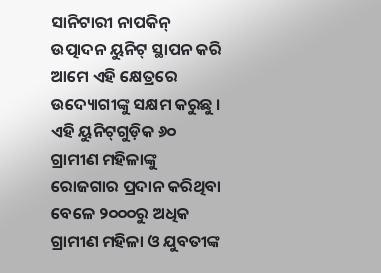ସାନିଟାରୀ ନାପକିନ୍ ଉତ୍ପାଦନ ୟୁନିଟ୍ ସ୍ଥାପନ କରି ଆମେ ଏହି କ୍ଷେତ୍ରରେ ଉଦ୍ୟୋଗୀଙ୍କୁ ସକ୍ଷମ କରୁଛୁ । ଏହି ୟୁନିଟ୍‌ଗୁଡ଼ିକ ୬୦ ଗ୍ରାମୀଣ ମହିଳାଙ୍କୁ ରୋଜଗାର ପ୍ରଦାନ କରିଥିବା ବେଳେ ୨୦୦୦ରୁ ଅଧିକ ଗ୍ରାମୀଣ ମହିଳା ଓ ଯୁବତୀଙ୍କ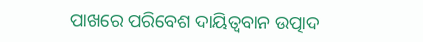ପାଖରେ ପରିବେଶ ଦାୟିତ୍ୱବାନ ଉତ୍ପାଦ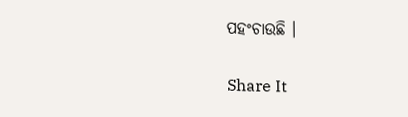ପହଂଚାଉଛି ।


Share It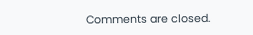Comments are closed.